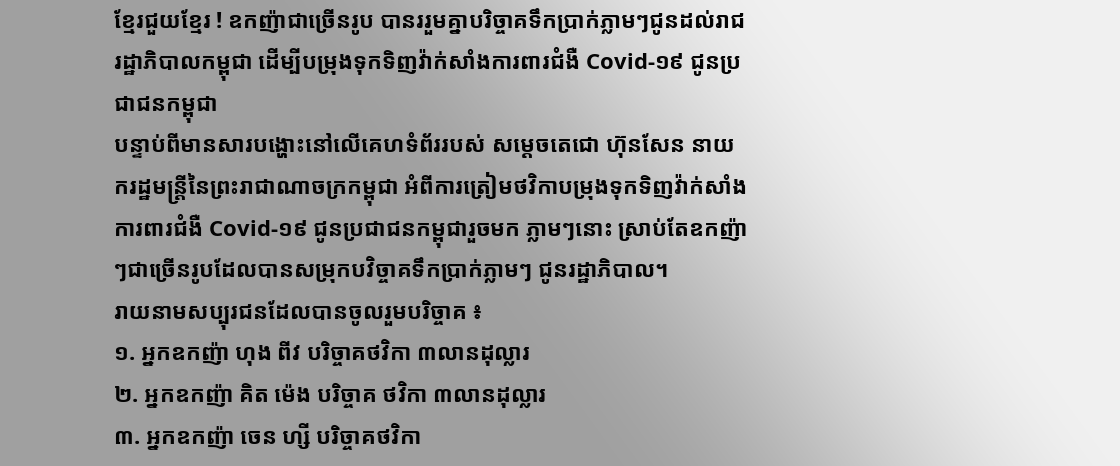ខ្មែរជួយខ្មែរ ! ឧកញ៉ាជាច្រើនរូប បានររួមគ្នាបរិច្ចាគទឹកប្រាក់ភ្លាមៗជូនដល់រាជរដ្ឋាភិបាលកម្ពុជា ដើម្បីបម្រុងទុកទិញវ៉ាក់សាំងការពារជំងឺ Covid-១៩ ជូនប្រជាជនកម្ពុជា
បន្ទាប់ពីមានសារបង្ហោះនៅលើគេហទំព័ររបស់ សម្ដេចតេជោ ហ៊ុនសែន នាយករដ្ឋមន្ត្រីនៃព្រះរាជាណាចក្រកម្ពុជា អំពីការត្រៀមថវិកាបម្រុងទុកទិញវ៉ាក់សាំងការពារជំងឺ Covid-១៩ ជូនប្រជាជនកម្ពុជារួចមក ភ្លាមៗនោះ ស្រាប់តែឧកញ៉ាៗជាច្រើនរូបដែលបានសម្រុកបវិច្ចាគទឹកប្រាក់ភ្លាមៗ ជូនរដ្ឋាភិបាល។
រាយនាមសប្បុរជនដែលបានចូលរួមបរិច្ចាគ ៖
១. អ្នកឧកញ៉ា ហុង ពីវ បរិច្ចាគថវិកា ៣លានដុល្លារ
២. អ្នកឧកញ៉ា គិត ម៉េង បរិច្ចាគ ថវិកា ៣លានដុល្លារ
៣. អ្នកឧកញ៉ា ចេន ហ្សី បរិច្ចាគថវិកា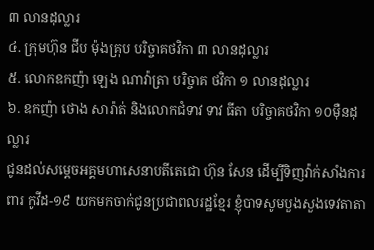៣ លានដុល្លារ
៤. ក្រុមហ៊ុន ជីប ម៉ុងគ្រុប បរិច្ចាគថវិកា ៣ លានដុល្លារ
៥. លោកឧកញ៉ា ឡេង ណាវ៉ាត្រា បរិច្ចាគ ថវិកា ១ លានដុល្លារ
៦. ឧកញ៉ា ថោង សារ៉ាត់ និងលោកជំទាវ ទាវ ធីតា បរិច្ចាគថវិកា ១០ម៉ឺនដុល្លារ
ជូនដល់សម្តេចអគ្គមហាសេនាបតីតេជោ ហ៊ុន សែន ដើម្បីទិញវ៉ាក់សាំងការពារ កូវីដ-១៩ យកមកចាក់ជូនប្រជាពលរដ្ឋខ្មែរ ខ្ញុំបាទសូមបួងសួងទេវតាតា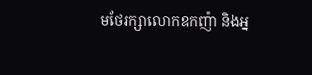មថែរក្សាលោកឧកញ៉ា និងអ្ន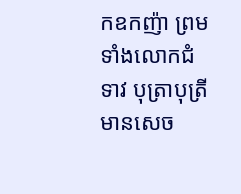កឧកញ៉ា ព្រមទាំងលោកជំទាវ បុត្រាបុត្រី មានសេច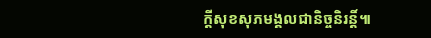ក្តីសុខសុភមង្គលជានិច្ចនិរន្តិ៍៕